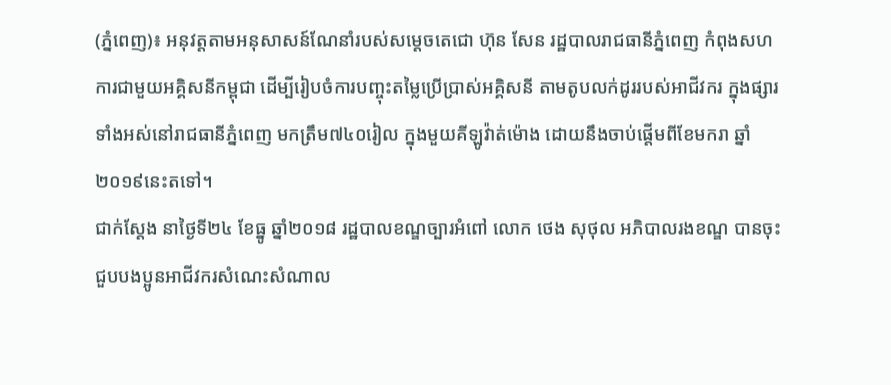(ភ្នំពេញ)៖ អនុវត្តតាមអនុសាសន៍ណែនាំរបស់សម្ដេចតេជោ ហ៊ុន សែន រដ្ឋបាលរាជធានីភ្នំពេញ កំពុងសហការជាមួយអគ្គិសនីកម្ពុជា ដើម្បីរៀបចំការបញ្ចុះតម្លៃប្រើប្រាស់អគ្គិសនី តាមតូបលក់ដូររបស់អាជីវករ ក្នុងផ្សារទាំងអស់នៅរាជធានីភ្នំពេញ មកត្រឹម៧៤០រៀល ក្នុងមួយគីឡូវ៉ាត់ម៉ោង ដោយនឹងចាប់ផ្តើមពីខែមករា ឆ្នាំ២០១៩នេះតទៅ។
ជាក់ស្ដែង នាថ្ងៃទី២៤ ខែធ្នូ ឆ្នាំ២០១៨ រដ្ឋបាលខណ្ឌច្បារអំពៅ លោក ថេង សុថុល អភិបាលរងខណ្ឌ បានចុះជួបបងប្អូនអាជីវករសំណេះសំណាល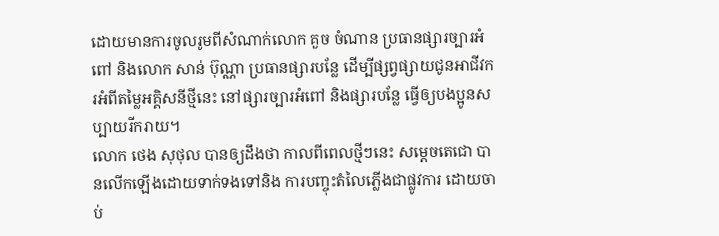ដោយមានការចូលរូមពីសំណាក់លោក គួច ចំណាន ប្រធានផ្សារច្បារអំពៅ និងលោក សាន់ ប៊ុណ្ណា ប្រធានផ្សារបន្លែ ដើម្បីផ្សព្វផ្សាយជូនអាជីវករអំពីតម្លៃអគ្គិសនីថ្មីនេះ នៅផ្សារច្បារអំពៅ និងផ្សារបន្លែ ធ្វើឲ្យបងប្អូនសប្បាយរីករាយ។
លោក ថេង សុថុល បានឲ្យដឹងថា កាលពីពេលថ្មីៗនេះ សម្តេចតេជោ បានលើកឡើងដោយទាក់ទងទៅនិង ការបញ្ចុះតំលៃភ្លើងជាផ្លូវការ ដោយចាប់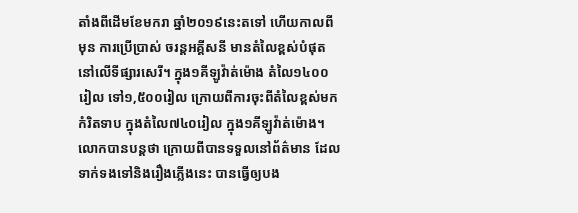តាំងពីដើមខែមករា ឆ្នាំ២០១៩នេះតទៅ ហើយកាលពីមុន ការប្រើប្រាស់ ចរន្តអគ្គីសនី មានតំលៃខ្ពស់បំផុត នៅលើទីផ្សារសេរី។ ក្នុង១គីឡូវ៉ាត់ម៉ោង តំលៃ១៤០០រៀល ទៅ១,៥០០រៀល ក្រោយពីការចុះពីតំលៃខ្ពស់មកកំរិតទាប ក្នុងតំលៃ៧៤០រៀល ក្នុង១គីឡូវ៉ាត់ម៉ោង។
លោកបានបន្តថា ក្រោយពីបានទទួលនៅព័ត៌មាន ដែលទាក់ទងទៅនិងរឿងភ្លើងនេះ បានធ្វើឲ្យបង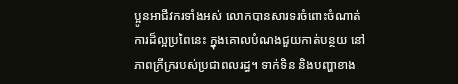ប្អូនអាជីវករទាំងអស់ លោកបានសារទរចំពោះចំណាត់ការដ៏ល្អប្រពៃនេះ ក្នុងគោលបំណងជួយកាត់បន្ថយ នៅភាពក្រីក្ររបស់ប្រជាពលរដ្ធ។ ទាក់ទិន និងបញ្ហាខាង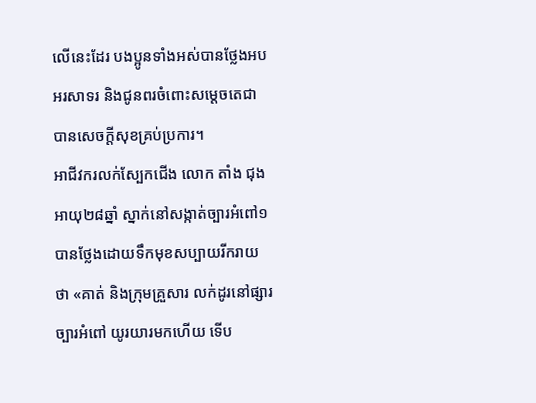លើនេះដែរ បងប្អូនទាំងអស់បានថ្លែងអបអរសាទរ និងជូនពរចំពោះសម្តេចតេជា បានសេចក្តីសុខគ្រប់ប្រការ។
អាជីវករលក់ស្បែកជើង លោក តាំង ជុង អាយុ២៨ឆ្នាំ ស្នាក់នៅសង្កាត់ច្បារអំពៅ១ បានថ្លែងដោយទឹកមុខសប្បាយរីករាយថា «គាត់ និងក្រុមគ្រួសារ លក់ដូរនៅផ្សារច្បារអំពៅ យូរយារមកហើយ ទើប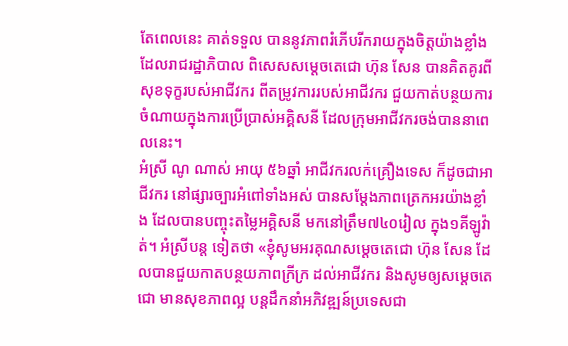តែពេលនេះ គាត់ទទួល បាននូវភាពរំភើបរីករាយក្នុងចិត្តយ៉ាងខ្លាំង ដែលរាជរដ្ឋាភិបាល ពិសេសសម្តេចតេជោ ហ៊ុន សែន បានគិតគូរពីសុខទុក្ខរបស់អាជីវករ ពីតម្រូវការរបស់អាជីវករ ជួយកាត់បន្ថយការចំណាយក្នុងការប្រើប្រាស់អគ្គិសនី ដែលក្រុមអាជីវករចង់បាននាពេលនេះ។
អំស្រី ណូ ណាស់ អាយុ ៥៦ឆ្នាំ អាជីវករលក់គ្រឿងទេស ក៏ដូចជាអាជីវករ នៅផ្សារច្បារអំពៅទាំងអស់ បានសម្តែងភាពត្រេកអរយ៉ាងខ្លាំង ដែលបានបញ្ចុះតម្លៃអគ្គិសនី មកនៅត្រឹម៧៤០រៀល ក្នុង១គីឡូវ៉ាត់។ អំស្រីបន្ត ទៀតថា «ខ្ញុំសូមអរគុណសម្តេចតេជោ ហ៊ុន សែន ដែលបានជួយកាតបន្ថយភាពក្រីក្រ ដល់អាជីវករ និងសូមឲ្យសម្តេចតេជោ មានសុខភាពល្អ បន្តដឹកនាំអភិវឌ្ឍន៍ប្រទេសជា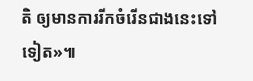តិ ឲ្យមានការរីកចំរើនជាងនេះទៅទៀត»៕